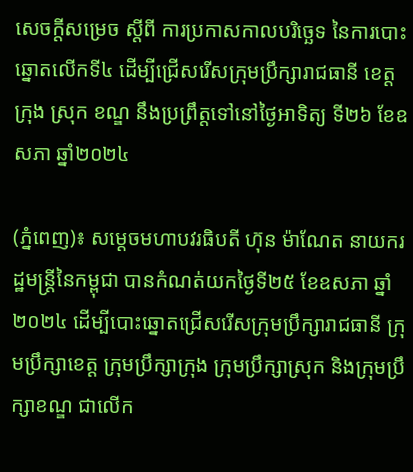សេចក្ដីសម្រេច ស្ដីពី ការប្រកាសកាលបរិច្ឆេទ នៃការបោះឆ្នោតលើកទី៤ ដើម្បីជ្រើសរើសក្រុមប្រឹក្សារាជធានី ខេត្ត ក្រុង ស្រុក ខណ្ឌ នឹងប្រព្រឹត្តទៅនៅថ្ងៃអាទិត្យ ទី២៦ ខែឧសភា ឆ្នាំ២០២៤

(ភ្នំពេញ)៖ សម្ដេចមហាបវរធិបតី ហ៊ុន ម៉ាណែត នាយករដ្ឋមន្ដ្រីនៃកម្ពុជា បានកំណត់យកថ្ងៃទី២៥ ខែឧសភា ឆ្នាំ២០២៤ ដើម្បីបោះឆ្នោតជ្រើសរើសក្រុមប្រឹក្សារាជធានី ក្រុមប្រឹក្សាខេត្ត ក្រុមប្រឹក្សាក្រុង ក្រុមប្រឹក្សាស្រុក និងក្រុមប្រឹក្សាខណ្ឌ ជាលើក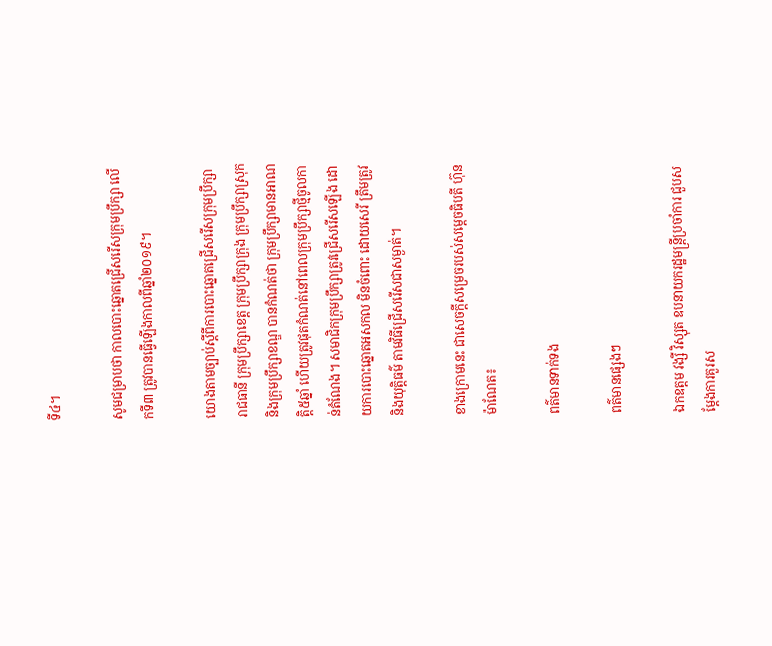ទី៤។

សូមជម្រាបថា កាលបោះឆ្នោតជ្រើសរើសក្រុមប្រឹក្សា លើកទី៣ ត្រូវបានធ្វើឡើងកាលពីឆ្នាំ២០១៩។

យោងតាមច្បាប់ស្ដីពីការបោះឆ្នោតជ្រើសរើសក្រុមប្រឹក្សារាជធានី ក្រុមប្រឹក្សាខេត្ត ក្រុមប្រឹក្សាក្រុង ក្រុមប្រឹក្សាស្រុក និងក្រុមប្រឹក្សាខណ្ឌ បានកំណត់ថា ក្រុមប្រឹក្សាមានអាណត្តិ៥ឆ្នាំ ហើយត្រូវផុតកំណត់នៅពេលក្រុមប្រឹក្សាថ្មីចូលកាន់តំណែង។ សមាជិកក្រុមប្រឹក្សាត្រូវជ្រើសរើសឡើង ដោយការបោះឆ្នោតអសកល មិនចំពោះ ដោយសេរី ត្រឹមត្រូវ និងយុត្តិធម៌ តាមវិធីជ្រើសរើសជាសម្ងាត់។

ខាងក្រោមនេះ ជាសេចក្ដីសម្រេចរបស់សម្ដេចធិបតី ហ៊ុន ម៉ាណែត៖

ពត៌មានទាក់ទង

ពត៌មានផ្សេងៗ

ឯកឧត្តម វង្សី វិស្សុត ឧបនាយករដ្ឋមន្ត្រីប្រចាំការ ជួបសម្តែងការគួរស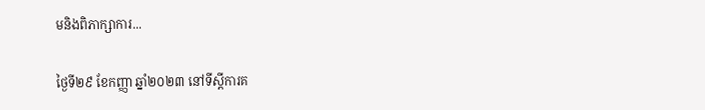មនិងពិភាក្សាការ...

ថ្ងៃទី២៩ ខែកញ្ញា ឆ្នាំ២០២៣ នៅទីស្តីការគ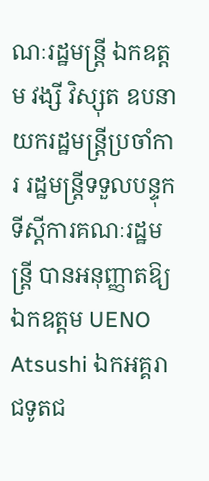ណៈរដ្ឋមន្ត្រី ឯកឧត្តម វង្សី វិស្សុត ឧបនាយករដ្ឋមន្ត្រីប្រចាំការ រដ្ឋមន្ត្រីទទួលបន្ទុកទីស្តីការគណៈរដ្ឋមន្ត្រី បានអនុញ្ញាតឱ្យ ឯកឧត្តម UENO Atsushi ឯកអគ្គរាជទូតជ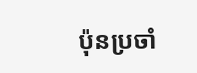ប៉ុនប្រចាំ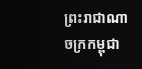ព្រះរាជាណាចក្រកម្ពុជា